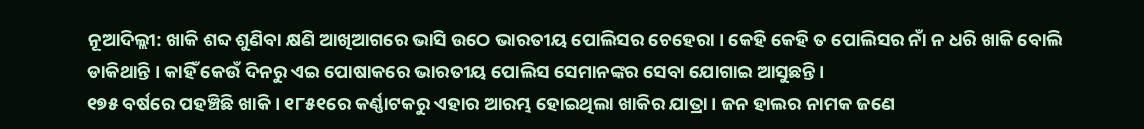ନୂଆଦିଲ୍ଲୀ: ଖାକି ଶବ୍ଦ ଶୁଣିବା କ୍ଷଣି ଆଖିଆଗରେ ଭାସି ଉଠେ ଭାରତୀୟ ପୋଲିସର ଚେହେରା । କେହି କେହି ତ ପୋଲିସର ନାଁ ନ ଧରି ଖାକି ବୋଲି ଡାକିଥାନ୍ତି । କାହିଁ କେଉଁ ଦିନରୁ ଏଇ ପୋଷାକରେ ଭାରତୀୟ ପୋଲିସ ସେମାନଙ୍କର ସେବା ଯୋଗାଇ ଆସୁଛନ୍ତି ।
୧୭୫ ବର୍ଷରେ ପହଞ୍ଚିଛି ଖାକି । ୧୮୫୧ରେ କର୍ଣ୍ଣାଟକରୁ ଏହାର ଆରମ୍ଭ ହୋଇଥିଲା ଖାକିର ଯାତ୍ରା । ଜନ ହାଲର ନାମକ ଜଣେ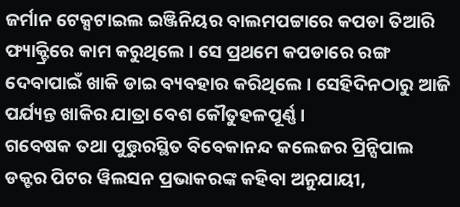ଜର୍ମାନ ଟେକ୍ସଟାଇଲ ଇଞ୍ଜିନିୟର ବାଲମପଟ୍ଟାରେ କପଡା ତିଆରି ଫ୍ୟାକ୍ଟ୍ରିରେ କାମ କରୁଥିଲେ । ସେ ପ୍ରଥମେ କପଡାରେ ରଙ୍ଗ ଦେବାପାଇଁ ଖାକି ଡାଇ ବ୍ୟବହାର କରିଥିଲେ । ସେହିଦିନଠାରୁ ଆଜି ପର୍ଯ୍ୟନ୍ତ ଖାକିର ଯାତ୍ରା ବେଶ କୌତୁହଳପୂର୍ଣ୍ଣ ।
ଗବେଷକ ତଥା ପୁତ୍ତୁରସ୍ଥିତ ବିବେକାନନ୍ଦ କଲେଜର ପ୍ରିନ୍ସିପାଲ ଡକ୍ଟର ପିଟର ୱିଲସନ ପ୍ରଭାକରଙ୍କ କହିବା ଅନୁଯାୟୀ,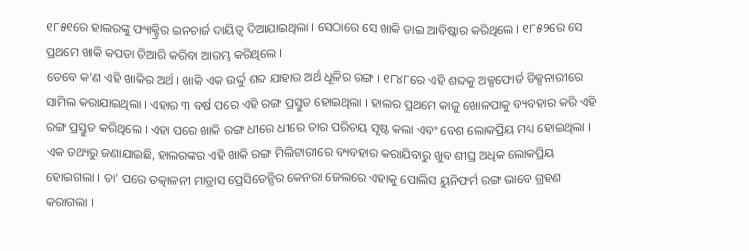୧୮୫୧ରେ ହାଲରଙ୍କୁ ଫ୍ୟାକ୍ଟ୍ରିର ଇନଚାର୍ଜ ଦାୟିତ୍ୱ ଦିଆଯାଇଥିଲା । ସେଠାରେ ସେ ଖାକି ଡାଇ ଆବିଷ୍କାର କରିଥିଲେ । ୧୮୫୨ରେ ସେ ପ୍ରଥମେ ଖାକି କପଡା ତିଆରି କରିବା ଆରମ୍ଭ କରିଥିଲେ ।
ତେବେ କ’ଣ ଏହି ଖାକିର ଅର୍ଥ । ଖାକି ଏକ ଉର୍ଦ୍ଦୁ ଶବ୍ଦ ଯାହାର ଅର୍ଥ ଧୂଳିର ରଙ୍ଗ । ୧୮୪୮ରେ ଏହି ଶବ୍ଦକୁ ଅକ୍ସଫୋର୍ଡ ଡିକ୍ସନାରୀରେ ସାମିଲ କରାଯାଇଥିଲା । ଏହାର ୩ ବର୍ଷ ପରେ ଏହି ରଙ୍ଗ ପ୍ରସ୍ତୁତ ହୋଇଥିଲା । ହାଲର ପ୍ରଥମେ କାଜୁ ଖୋଳପାକୁ ବ୍ୟବହାର କରି ଏହି ରଙ୍ଗ ପ୍ରସ୍ତୁତ କରିଥିଲେ । ଏହା ପରେ ଖାକି ରଙ୍ଗ ଧୀରେ ଧୀରେ ତାର ପରିଚୟ ସୃଷ୍ଟ କଲା ଏବଂ ବେଶ ଲୋକପ୍ରିୟ ମଧ୍ୟ ହୋଇଥିଲା ।
ଏକ ତଥ୍ୟରୁ ଜଣାଯାଇଛି, ହାଲରଙ୍କର ଏହି ଖାକି ରଙ୍ଗ ମିଲିଟାରୀରେ ବ୍ୟବହାର କରାଯିବାରୁ ଖୁବ ଶୀଘ୍ର ଅଧିକ ଲୋକପ୍ରିୟ ହୋଇଗଲା । ତା’ ପରେ ତତ୍କାଳନୀ ମାଡ୍ରାସ ପ୍ରେସିଡେନ୍ସିର କେନରା ଜେଲରେ ଏହାକୁ ପୋଲିସ ୟୁନିଫର୍ମ ରଙ୍ଗ ଭାବେ ଗ୍ରହଣ କରାଗଲା ।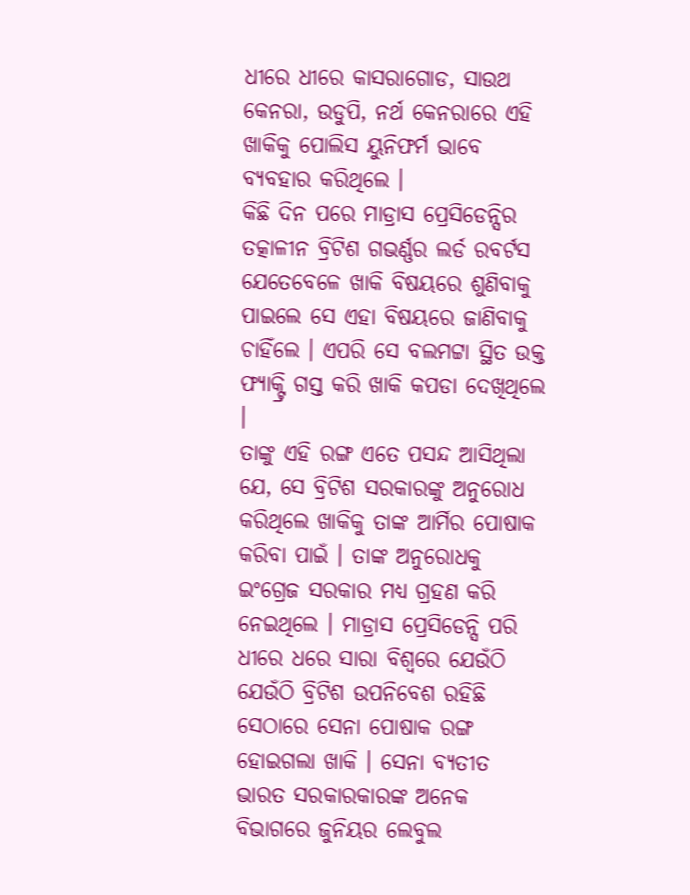ଧୀରେ ଧୀରେ କାସରାଗୋଡ, ସାଉଥ କେନରା, ଉଡୁପି, ନର୍ଥ କେନରାରେ ଏହି ଖାକିକୁ ପୋଲିସ ୟୁନିଫର୍ମ ଭାବେ ବ୍ୟବହାର କରିଥିଲେ ।
କିଛି ଦିନ ପରେ ମାଡ୍ରାସ ପ୍ରେସିଡେନ୍ସିର ତତ୍କାଳୀନ ବ୍ରିଟିଶ ଗଭର୍ଣ୍ଣର ଲର୍ଡ ରବର୍ଟସ ଯେତେବେଳେ ଖାକି ବିଷୟରେ ଶୁଣିବାକୁ ପାଇଲେ ସେ ଏହା ବିଷୟରେ ଜାଣିବାକୁ ଚାହିଁଲେ । ଏପରି ସେ ବଲମଟ୍ଟା ସ୍ଥିତ ଉକ୍ତ ଫ୍ୟାକ୍ଟ୍ରି ଗସ୍ତ କରି ଖାକି କପଡା ଦେଖିଥିଲେ ।
ତାଙ୍କୁ ଏହି ରଙ୍ଗ ଏତେ ପସନ୍ଦ ଆସିଥିଲା ଯେ, ସେ ବ୍ରିଟିଶ ସରକାରଙ୍କୁ ଅନୁରୋଧ କରିଥିଲେ ଖାକିକୁ ତାଙ୍କ ଆର୍ମିର ପୋଷାକ କରିବା ପାଇଁ । ତାଙ୍କ ଅନୁରୋଧକୁ ଇଂଗ୍ରେଜ ସରକାର ମଧ୍ୟ ଗ୍ରହଣ କରି ନେଇଥିଲେ । ମାଡ୍ରାସ ପ୍ରେସିଡେନ୍ସି ପରି ଧୀରେ ଧରେ ସାରା ବିଶ୍ୱରେ ଯେଉଁଠି ଯେଉଁଠି ବ୍ରିଟିଶ ଉପନିବେଶ ରହିଛି ସେଠାରେ ସେନା ପୋଷାକ ରଙ୍ଗ ହୋଇଗଲା ଖାକି । ସେନା ବ୍ୟତୀତ ଭାରତ ସରକାରକାରଙ୍କ ଅନେକ ବିଭାଗରେ ଜୁନିୟର ଲେବୁଲ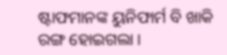ଷ୍ଟାଫମାନଙ୍କ ୟୁନିଫାର୍ମ ବି ଖାକି ରଙ୍ଗ ହୋଇଗଲା ।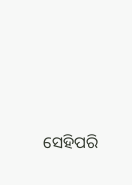ସେହିପରି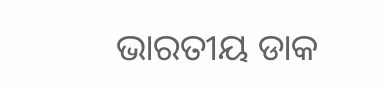ଭାରତୀୟ ଡାକ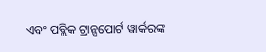ଏବଂ ପବ୍ଲିକ ଟ୍ରାନ୍ସପୋର୍ଟ ୱାର୍କରଙ୍କ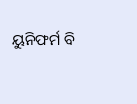ୟୁନିଫର୍ମ ବି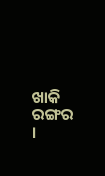ଖାକି ରଙ୍ଗର ।